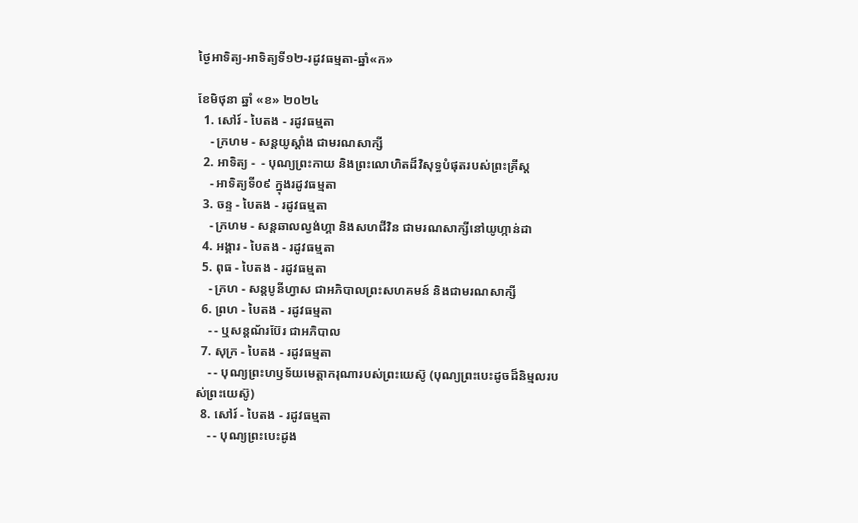ថ្ងៃអាទិត្យ-អាទិត្យទី១២-រដូវធម្មតា-ឆ្នាំ«ក»

ខែមិថុនា ឆ្នាំ «ខ» ២០២៤
  1. សៅរ៍ - បៃតង - រដូវធម្មតា
    - ក្រហម - សន្ដយូស្ដាំង ជាមរណសាក្សី
  2. អាទិត្យ -  - បុណ្យព្រះកាយ និងព្រះលោហិតដ៏វិសុទ្ធបំផុតរបស់ព្រះគ្រីស្ដ
    - អាទិត្យទី០៩ ក្នុងរដូវធម្មតា
  3. ចន្ទ - បៃតង - រដូវធម្មតា
    - ក្រហម - សន្ដឆាលល្វង់ហ្គា និងសហជីវិន ជាមរណសាក្សីនៅយូហ្កាន់ដា
  4. អង្គារ - បៃតង - រដូវធម្មតា
  5. ពុធ - បៃតង - រដូវធម្មតា
    - ក្រហ - សន្ដបូនីហ្វាស ជាអភិបាលព្រះសហគមន៍ និងជាមរណសាក្សី
  6. ព្រហ - បៃតង - រដូវធម្មតា
    - - ឬសន្ដណ័រប៊ែរ ជាអភិបាល
  7. សុក្រ - បៃតង - រដូវធម្មតា
    - - បុណ្យព្រះហឫទ័យមេត្ដាករុណារបស់ព្រះយេស៊ូ (បុណ្យព្រះបេះដូចដ៏និម្មលរបស់ព្រះយេស៊ូ)
  8. សៅរ៍ - បៃតង - រដូវធម្មតា
    - - បុណ្យព្រះបេះដូង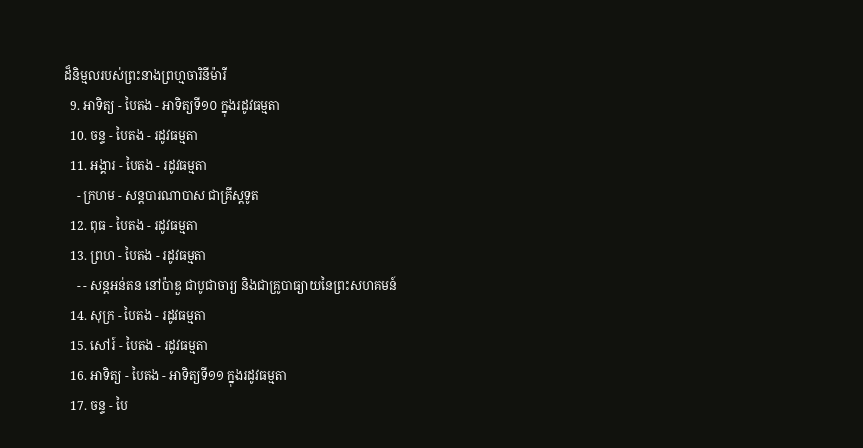ដ៏និម្មលរបស់ព្រះនាងព្រហ្មចារិនីម៉ារី
  9. អាទិត្យ - បៃតង - អាទិត្យទី១០ ក្នុងរដូវធម្មតា
  10. ចន្ទ - បៃតង - រដូវធម្មតា
  11. អង្គារ - បៃតង - រដូវធម្មតា
    - ក្រហម - សន្ដបារណាបាស ជាគ្រីស្ដទូត
  12. ពុធ - បៃតង - រដូវធម្មតា
  13. ព្រហ - បៃតង - រដូវធម្មតា
    - - សន្ដអន់តន នៅប៉ាឌួ ជាបូជាចារ្យ និងជាគ្រូបាធ្យាយនៃព្រះសហគមន៍
  14. សុក្រ - បៃតង - រដូវធម្មតា
  15. សៅរ៍ - បៃតង - រដូវធម្មតា
  16. អាទិត្យ - បៃតង - អាទិត្យទី១១ ក្នុងរដូវធម្មតា
  17. ចន្ទ - បៃ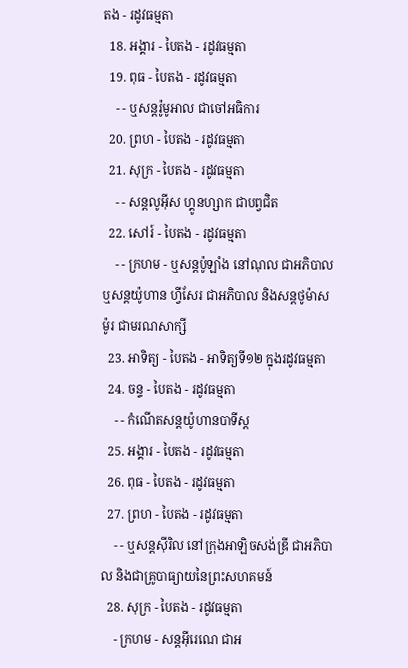តង - រដូវធម្មតា
  18. អង្គារ - បៃតង - រដូវធម្មតា
  19. ពុធ - បៃតង - រដូវធម្មតា
    - - ឬសន្ដរ៉ូមូអាល ជាចៅអធិការ
  20. ព្រហ - បៃតង - រដូវធម្មតា
  21. សុក្រ - បៃតង - រដូវធម្មតា
    - - សន្ដលូអ៊ីស ហ្គូនហ្សាក ជាបព្វជិត
  22. សៅរ៍ - បៃតង - រដូវធម្មតា
    - - ក្រហម - ឬសន្ដប៉ូឡាំង នៅណុល ជាអភិបាល ឬសន្ដយ៉ូហាន ហ្វីសែរ ជាអភិបាល និងសន្ដថូម៉ាស ម៉ូរ ជាមរណសាក្សី
  23. អាទិត្យ - បៃតង - អាទិត្យទី១២ ក្នុងរដូវធម្មតា
  24. ចន្ទ - បៃតង - រដូវធម្មតា
    - - កំណើតសន្ដយ៉ូហានបាទីស្ដ
  25. អង្គារ - បៃតង - រដូវធម្មតា
  26. ពុធ - បៃតង - រដូវធម្មតា
  27. ព្រហ - បៃតង - រដូវធម្មតា
    - - ឬសន្ដស៊ីរិល នៅក្រុងអាឡិចសង់ឌ្រី ជាអភិបាល និងជាគ្រូបាធ្យាយនៃព្រះសហគមន៍
  28. សុក្រ - បៃតង - រដូវធម្មតា
    - ក្រហម - សន្ដអ៊ីរេណេ ជាអ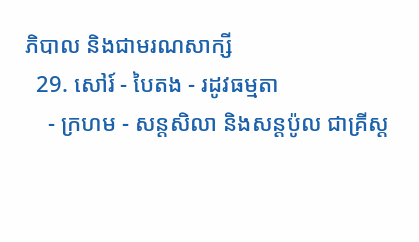ភិបាល និងជាមរណសាក្សី
  29. សៅរ៍ - បៃតង - រដូវធម្មតា
    - ក្រហម - សន្ដសិលា និងសន្ដប៉ូល ជាគ្រីស្ដ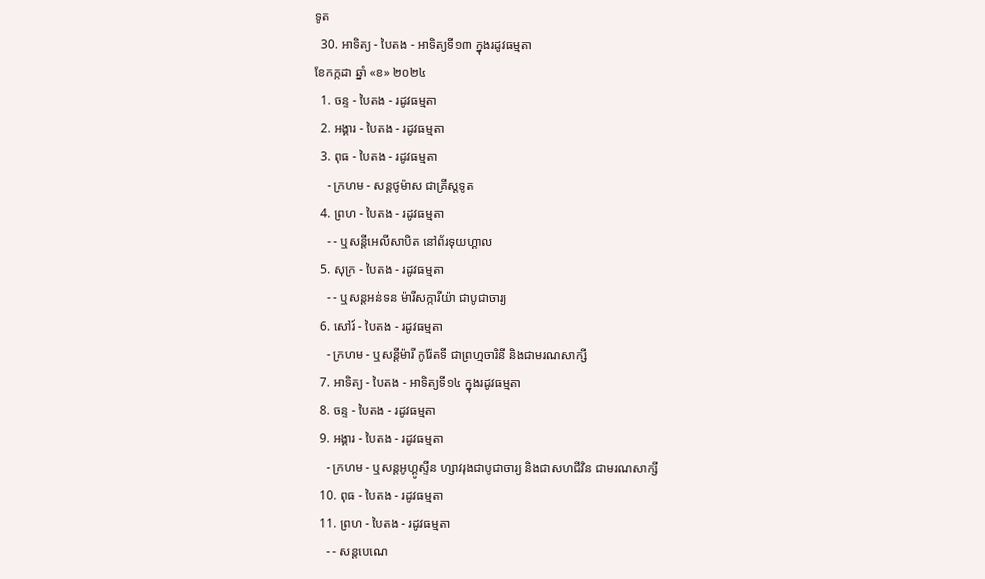ទូត
  30. អាទិត្យ - បៃតង - អាទិត្យទី១៣ ក្នុងរដូវធម្មតា
ខែកក្កដា ឆ្នាំ «ខ» ២០២៤
  1. ចន្ទ - បៃតង - រដូវធម្មតា
  2. អង្គារ - បៃតង - រដូវធម្មតា
  3. ពុធ - បៃតង - រដូវធម្មតា
    - ក្រហម - សន្ដថូម៉ាស ជាគ្រីស្ដទូត
  4. ព្រហ - បៃតង - រដូវធម្មតា
    - - ឬសន្ដីអេលីសាបិត នៅព័រទុយហ្គាល
  5. សុក្រ - បៃតង - រដូវធម្មតា
    - - ឬសន្ដអន់ទន ម៉ារីសក្ការីយ៉ា ជាបូជាចារ្យ
  6. សៅរ៍ - បៃតង - រដូវធម្មតា
    - ក្រហម - ឬសន្ដីម៉ារី កូរ៉ែតទី ជាព្រហ្មចារិនី និងជាមរណសាក្សី
  7. អាទិត្យ - បៃតង - អាទិត្យទី១៤ ក្នុងរដូវធម្មតា
  8. ចន្ទ - បៃតង - រដូវធម្មតា
  9. អង្គារ - បៃតង - រដូវធម្មតា
    - ក្រហម - ឬសន្ដអូហ្គូស្ទីន ហ្សាវរុងជាបូជាចារ្យ និងជាសហជីវិន ជាមរណសាក្សី
  10. ពុធ - បៃតង - រដូវធម្មតា
  11. ព្រហ - បៃតង - រដូវធម្មតា
    - - សន្ដបេណេ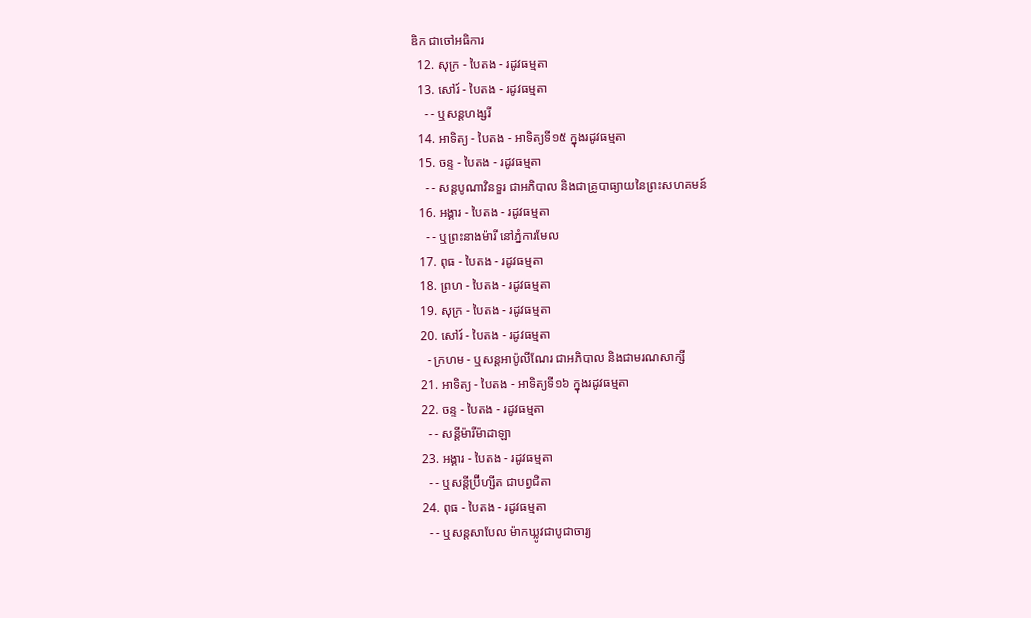ឌិក ជាចៅអធិការ
  12. សុក្រ - បៃតង - រដូវធម្មតា
  13. សៅរ៍ - បៃតង - រដូវធម្មតា
    - - ឬសន្ដហង្សរី
  14. អាទិត្យ - បៃតង - អាទិត្យទី១៥ ក្នុងរដូវធម្មតា
  15. ចន្ទ - បៃតង - រដូវធម្មតា
    - - សន្ដបូណាវិនទួរ ជាអភិបាល និងជាគ្រូបាធ្យាយនៃព្រះសហគមន៍
  16. អង្គារ - បៃតង - រដូវធម្មតា
    - - ឬព្រះនាងម៉ារី នៅភ្នំការមែល
  17. ពុធ - បៃតង - រដូវធម្មតា
  18. ព្រហ - បៃតង - រដូវធម្មតា
  19. សុក្រ - បៃតង - រដូវធម្មតា
  20. សៅរ៍ - បៃតង - រដូវធម្មតា
    - ក្រហម - ឬសន្ដអាប៉ូលីណែរ ជាអភិបាល និងជាមរណសាក្សី
  21. អាទិត្យ - បៃតង - អាទិត្យទី១៦ ក្នុងរដូវធម្មតា
  22. ចន្ទ - បៃតង - រដូវធម្មតា
    - - សន្ដីម៉ារីម៉ាដាឡា
  23. អង្គារ - បៃតង - រដូវធម្មតា
    - - ឬសន្ដីប្រ៊ីហ្សីត ជាបព្វជិតា
  24. ពុធ - បៃតង - រដូវធម្មតា
    - - ឬសន្ដសាបែល ម៉ាកឃ្លូវជាបូជាចារ្យ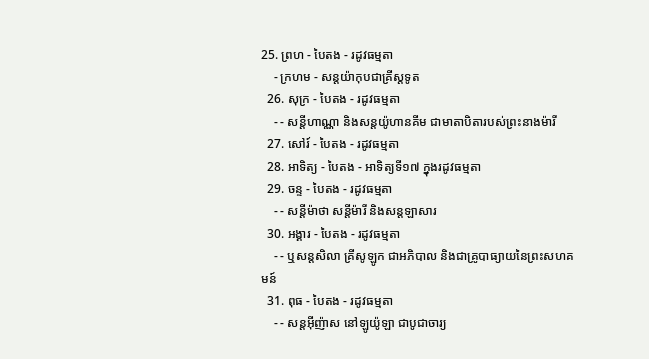25. ព្រហ - បៃតង - រដូវធម្មតា
    - ក្រហម - សន្ដយ៉ាកុបជាគ្រីស្ដទូត
  26. សុក្រ - បៃតង - រដូវធម្មតា
    - - សន្ដីហាណ្ណា និងសន្ដយ៉ូហានគីម ជាមាតាបិតារបស់ព្រះនាងម៉ារី
  27. សៅរ៍ - បៃតង - រដូវធម្មតា
  28. អាទិត្យ - បៃតង - អាទិត្យទី១៧ ក្នុងរដូវធម្មតា
  29. ចន្ទ - បៃតង - រដូវធម្មតា
    - - សន្ដីម៉ាថា សន្ដីម៉ារី និងសន្ដឡាសារ
  30. អង្គារ - បៃតង - រដូវធម្មតា
    - - ឬសន្ដសិលា គ្រីសូឡូក ជាអភិបាល និងជាគ្រូបាធ្យាយនៃព្រះសហគមន៍
  31. ពុធ - បៃតង - រដូវធម្មតា
    - - សន្ដអ៊ីញ៉ាស នៅឡូយ៉ូឡា ជាបូជាចារ្យ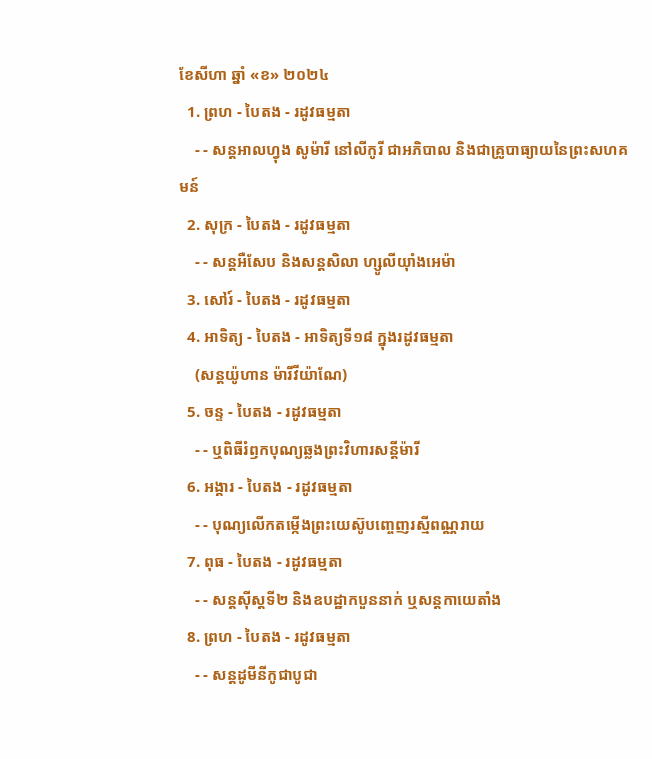ខែសីហា ឆ្នាំ «ខ» ២០២៤
  1. ព្រហ - បៃតង - រដូវធម្មតា
    - - សន្ដអាលហ្វុង សូម៉ារី នៅលីកូរី ជាអភិបាល និងជាគ្រូបាធ្យាយនៃព្រះសហគមន៍
  2. សុក្រ - បៃតង - រដូវធម្មតា
    - - សន្តអឺសែប និងសន្តសិលា ហ្សូលីយ៉ាំងអេម៉ា
  3. សៅរ៍ - បៃតង - រដូវធម្មតា
  4. អាទិត្យ - បៃតង - អាទិត្យទី១៨ ក្នុងរដូវធម្មតា
    (សន្តយ៉ូហាន ម៉ារីវីយ៉ាណែ)
  5. ចន្ទ - បៃតង - រដូវធម្មតា
    - - ឬពិធីរំឭកបុណ្យឆ្លងព្រះវិហារសន្តីម៉ារី
  6. អង្គារ - បៃតង - រដូវធម្មតា
    - - បុណ្យលើកតម្កើងព្រះយេស៊ូបញ្ចេញរស្មីពណ្ណរាយ
  7. ពុធ - បៃតង - រដូវធម្មតា
    - - សន្តស៊ីស្តទី២ និងឧបដ្ឋាកបួននាក់ ឬសន្តកាយេតាំង
  8. ព្រហ - បៃតង - រដូវធម្មតា
    - - សន្តដូមីនីកូជាបូជា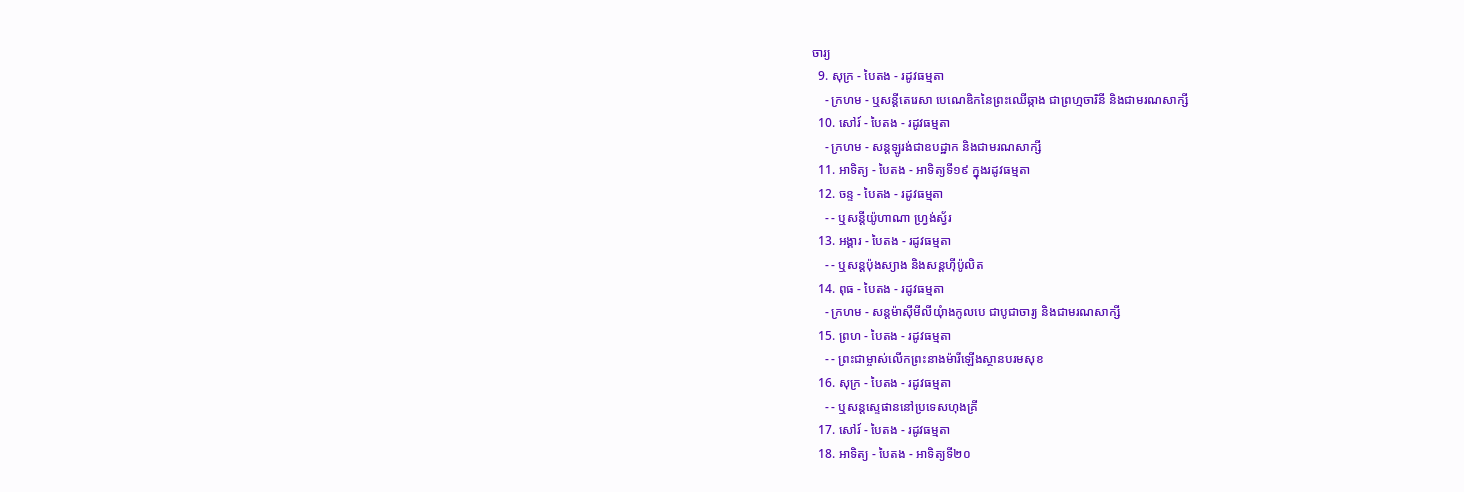ចារ្យ
  9. សុក្រ - បៃតង - រដូវធម្មតា
    - ក្រហម - ឬសន្ដីតេរេសា បេណេឌិកនៃព្រះឈើឆ្កាង ជាព្រហ្មចារិនី និងជាមរណសាក្សី
  10. សៅរ៍ - បៃតង - រដូវធម្មតា
    - ក្រហម - សន្តឡូរង់ជាឧបដ្ឋាក និងជាមរណសាក្សី
  11. អាទិត្យ - បៃតង - អាទិត្យទី១៩ ក្នុងរដូវធម្មតា
  12. ចន្ទ - បៃតង - រដូវធម្មតា
    - - ឬសន្តីយ៉ូហាណា ហ្រ្វង់ស្វ័រ
  13. អង្គារ - បៃតង - រដូវធម្មតា
    - - ឬសន្តប៉ុងស្យាង និងសន្តហ៊ីប៉ូលិត
  14. ពុធ - បៃតង - រដូវធម្មតា
    - ក្រហម - សន្តម៉ាស៊ីមីលីយុំាងកូលបេ ជាបូជាចារ្យ និងជាមរណសាក្សី
  15. ព្រហ - បៃតង - រដូវធម្មតា
    - - ព្រះជាម្ចាស់លើកព្រះនាងម៉ារីឡើងស្ថានបរមសុខ
  16. សុក្រ - បៃតង - រដូវធម្មតា
    - - ឬសន្តស្ទេផាននៅប្រទេសហុងគ្រី
  17. សៅរ៍ - បៃតង - រដូវធម្មតា
  18. អាទិត្យ - បៃតង - អាទិត្យទី២០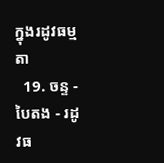ក្នុងរដូវធម្មតា
  19. ចន្ទ - បៃតង - រដូវធ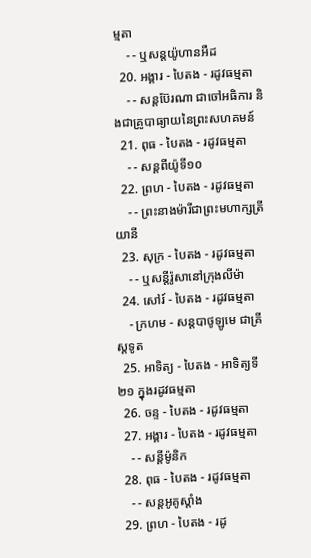ម្មតា
    - - ឬសន្តយ៉ូហានអឺដ
  20. អង្គារ - បៃតង - រដូវធម្មតា
    - - សន្តប៊ែរណា ជាចៅអធិការ និងជាគ្រូបាធ្យាយនៃព្រះសហគមន៍
  21. ពុធ - បៃតង - រដូវធម្មតា
    - - សន្តពីយ៉ូទី១០
  22. ព្រហ - បៃតង - រដូវធម្មតា
    - - ព្រះនាងម៉ារីជាព្រះមហាក្សត្រីយានី
  23. សុក្រ - បៃតង - រដូវធម្មតា
    - - ឬសន្តីរ៉ូសានៅក្រុងលីម៉ា
  24. សៅរ៍ - បៃតង - រដូវធម្មតា
    - ក្រហម - សន្តបាថូឡូមេ ជាគ្រីស្ដទូត
  25. អាទិត្យ - បៃតង - អាទិត្យទី២១ ក្នុងរដូវធម្មតា
  26. ចន្ទ - បៃតង - រដូវធម្មតា
  27. អង្គារ - បៃតង - រដូវធម្មតា
    - - សន្ដីម៉ូនិក
  28. ពុធ - បៃតង - រដូវធម្មតា
    - - សន្តអូគូស្តាំង
  29. ព្រហ - បៃតង - រដូ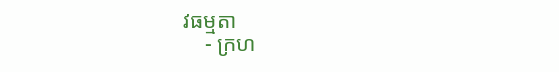វធម្មតា
    - ក្រហ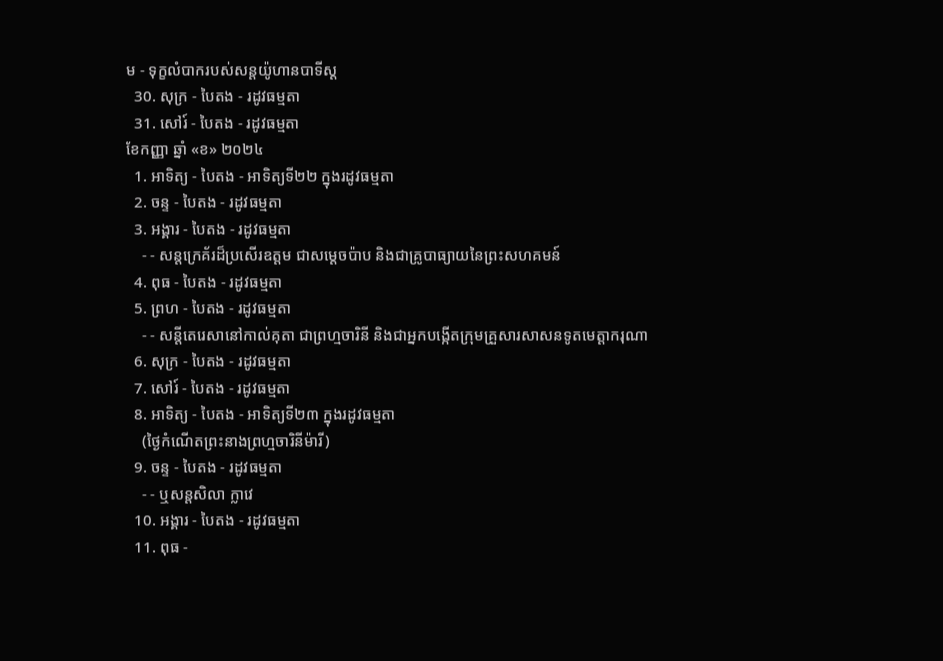ម - ទុក្ខលំបាករបស់សន្តយ៉ូហានបាទីស្ដ
  30. សុក្រ - បៃតង - រដូវធម្មតា
  31. សៅរ៍ - បៃតង - រដូវធម្មតា
ខែកញ្ញា ឆ្នាំ «ខ» ២០២៤
  1. អាទិត្យ - បៃតង - អាទិត្យទី២២ ក្នុងរដូវធម្មតា
  2. ចន្ទ - បៃតង - រដូវធម្មតា
  3. អង្គារ - បៃតង - រដូវធម្មតា
    - - សន្តក្រេគ័រដ៏ប្រសើរឧត្តម ជាសម្ដេចប៉ាប និងជាគ្រូបាធ្យាយនៃព្រះសហគមន៍
  4. ពុធ - បៃតង - រដូវធម្មតា
  5. ព្រហ - បៃតង - រដូវធម្មតា
    - - សន្តីតេរេសានៅកាល់គុតា ជាព្រហ្មចារិនី និងជាអ្នកបង្កើតក្រុមគ្រួសារសាសនទូតមេត្ដាករុណា
  6. សុក្រ - បៃតង - រដូវធម្មតា
  7. សៅរ៍ - បៃតង - រដូវធម្មតា
  8. អាទិត្យ - បៃតង - អាទិត្យទី២៣ ក្នុងរដូវធម្មតា
    (ថ្ងៃកំណើតព្រះនាងព្រហ្មចារិនីម៉ារី)
  9. ចន្ទ - បៃតង - រដូវធម្មតា
    - - ឬសន្តសិលា ក្លាវេ
  10. អង្គារ - បៃតង - រដូវធម្មតា
  11. ពុធ -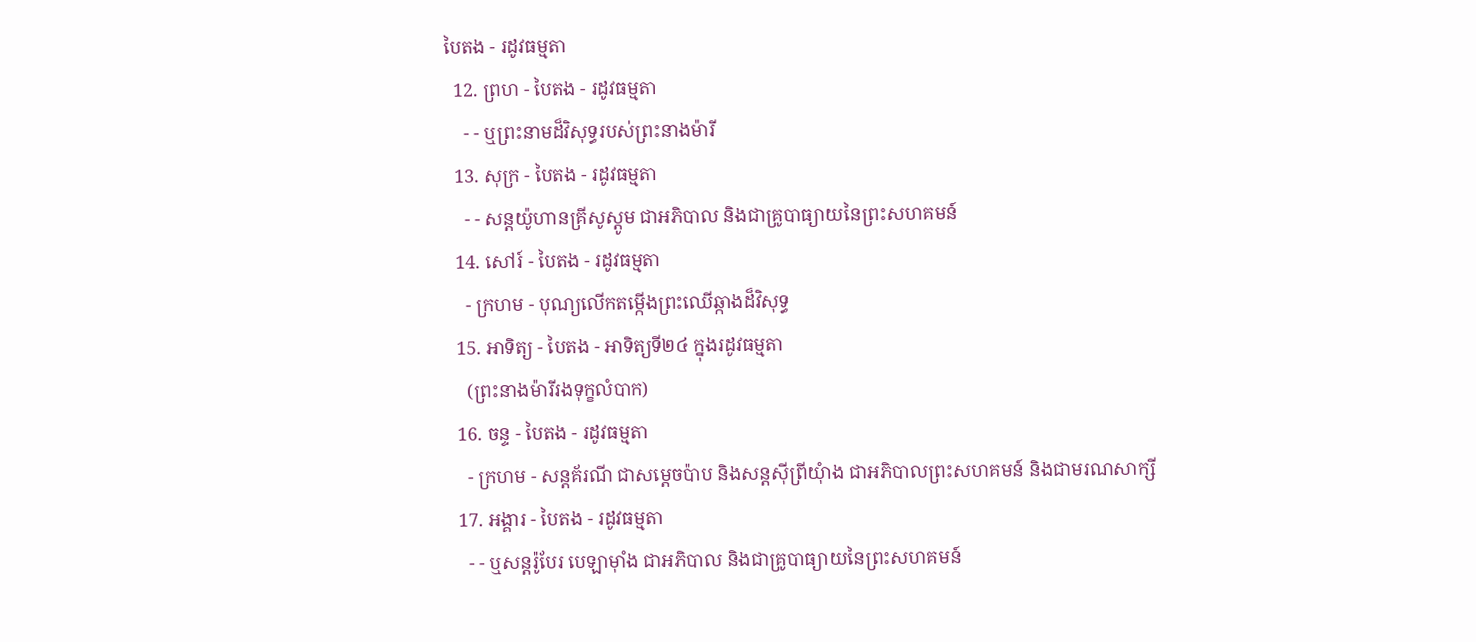បៃតង - រដូវធម្មតា
  12. ព្រហ - បៃតង - រដូវធម្មតា
    - - ឬព្រះនាមដ៏វិសុទ្ធរបស់ព្រះនាងម៉ារី
  13. សុក្រ - បៃតង - រដូវធម្មតា
    - - សន្តយ៉ូហានគ្រីសូស្តូម ជាអភិបាល និងជាគ្រូបាធ្យាយនៃព្រះសហគមន៍
  14. សៅរ៍ - បៃតង - រដូវធម្មតា
    - ក្រហម - បុណ្យលើកតម្កើងព្រះឈើឆ្កាងដ៏វិសុទ្ធ
  15. អាទិត្យ - បៃតង - អាទិត្យទី២៤ ក្នុងរដូវធម្មតា
    (ព្រះនាងម៉ារីរងទុក្ខលំបាក)
  16. ចន្ទ - បៃតង - រដូវធម្មតា
    - ក្រហម - សន្តគ័រណី ជាសម្ដេចប៉ាប និងសន្តស៊ីព្រីយុំាង ជាអភិបាលព្រះសហគមន៍ និងជាមរណសាក្សី
  17. អង្គារ - បៃតង - រដូវធម្មតា
    - - ឬសន្តរ៉ូបែរ បេឡាម៉ាំង ជាអភិបាល និងជាគ្រូបាធ្យាយនៃព្រះសហគមន៍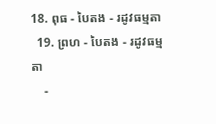18. ពុធ - បៃតង - រដូវធម្មតា
  19. ព្រហ - បៃតង - រដូវធម្មតា
    -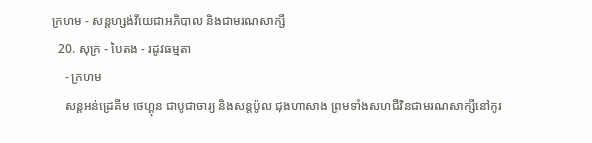ក្រហម - សន្តហ្សង់វីយេជាអភិបាល និងជាមរណសាក្សី
  20. សុក្រ - បៃតង - រដូវធម្មតា
    - ក្រហម
    សន្តអន់ដ្រេគីម ថេហ្គុន ជាបូជាចារ្យ និងសន្តប៉ូល ជុងហាសាង ព្រមទាំងសហជីវិនជាមរណសាក្សីនៅកូរ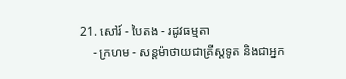21. សៅរ៍ - បៃតង - រដូវធម្មតា
    - ក្រហម - សន្តម៉ាថាយជាគ្រីស្តទូត និងជាអ្នក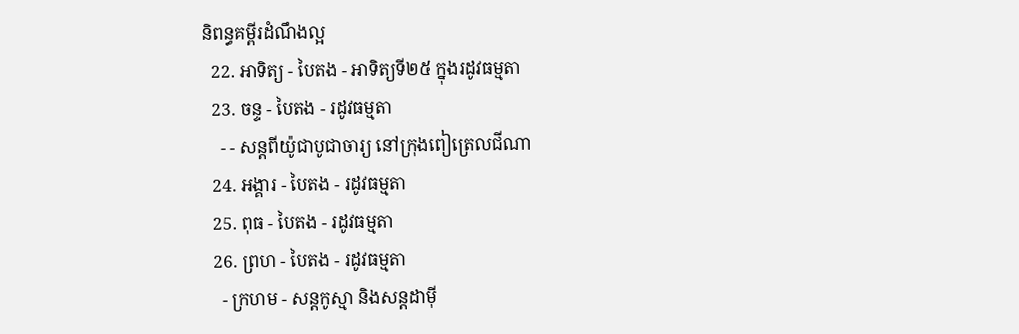និពន្ធគម្ពីរដំណឹងល្អ
  22. អាទិត្យ - បៃតង - អាទិត្យទី២៥ ក្នុងរដូវធម្មតា
  23. ចន្ទ - បៃតង - រដូវធម្មតា
    - - សន្តពីយ៉ូជាបូជាចារ្យ នៅក្រុងពៀត្រេលជីណា
  24. អង្គារ - បៃតង - រដូវធម្មតា
  25. ពុធ - បៃតង - រដូវធម្មតា
  26. ព្រហ - បៃតង - រដូវធម្មតា
    - ក្រហម - សន្តកូស្មា និងសន្តដាម៉ី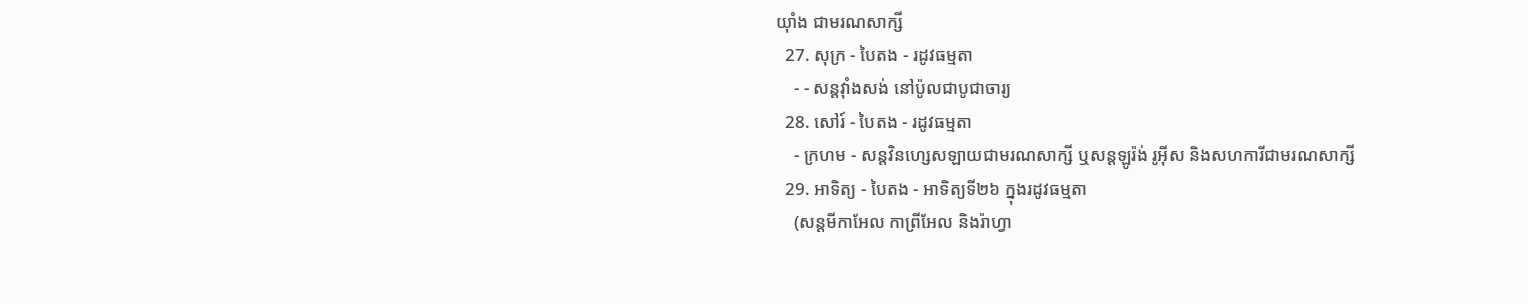យុាំង ជាមរណសាក្សី
  27. សុក្រ - បៃតង - រដូវធម្មតា
    - - សន្តវុាំងសង់ នៅប៉ូលជាបូជាចារ្យ
  28. សៅរ៍ - បៃតង - រដូវធម្មតា
    - ក្រហម - សន្តវិនហ្សេសឡាយជាមរណសាក្សី ឬសន្តឡូរ៉ង់ រូអ៊ីស និងសហការីជាមរណសាក្សី
  29. អាទិត្យ - បៃតង - អាទិត្យទី២៦ ក្នុងរដូវធម្មតា
    (សន្តមីកាអែល កាព្រីអែល និងរ៉ាហ្វា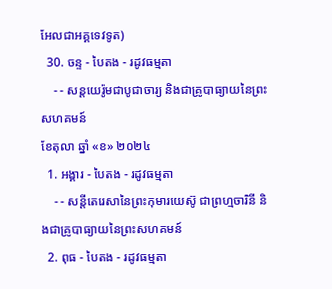អែលជាអគ្គទេវទូត)
  30. ចន្ទ - បៃតង - រដូវធម្មតា
    - - សន្ដយេរ៉ូមជាបូជាចារ្យ និងជាគ្រូបាធ្យាយនៃព្រះសហគមន៍
ខែតុលា ឆ្នាំ «ខ» ២០២៤
  1. អង្គារ - បៃតង - រដូវធម្មតា
    - - សន្តីតេរេសានៃព្រះកុមារយេស៊ូ ជាព្រហ្មចារិនី និងជាគ្រូបាធ្យាយនៃព្រះសហគមន៍
  2. ពុធ - បៃតង - រដូវធម្មតា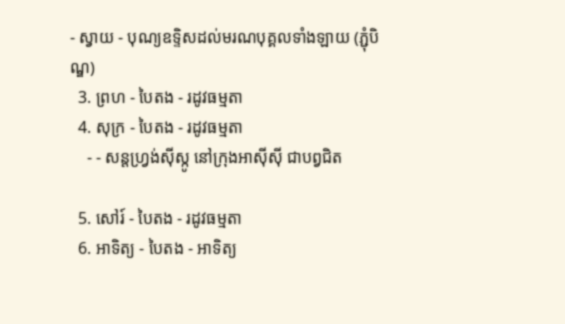- ស្វាយ - បុណ្យឧទ្ទិសដល់មរណបុគ្គលទាំងឡាយ (ភ្ជុំបិណ្ឌ)
  3. ព្រហ - បៃតង - រដូវធម្មតា
  4. សុក្រ - បៃតង - រដូវធម្មតា
    - - សន្តហ្វ្រង់ស៊ីស្កូ នៅក្រុងអាស៊ីស៊ី ជាបព្វជិត

  5. សៅរ៍ - បៃតង - រដូវធម្មតា
  6. អាទិត្យ - បៃតង - អាទិត្យ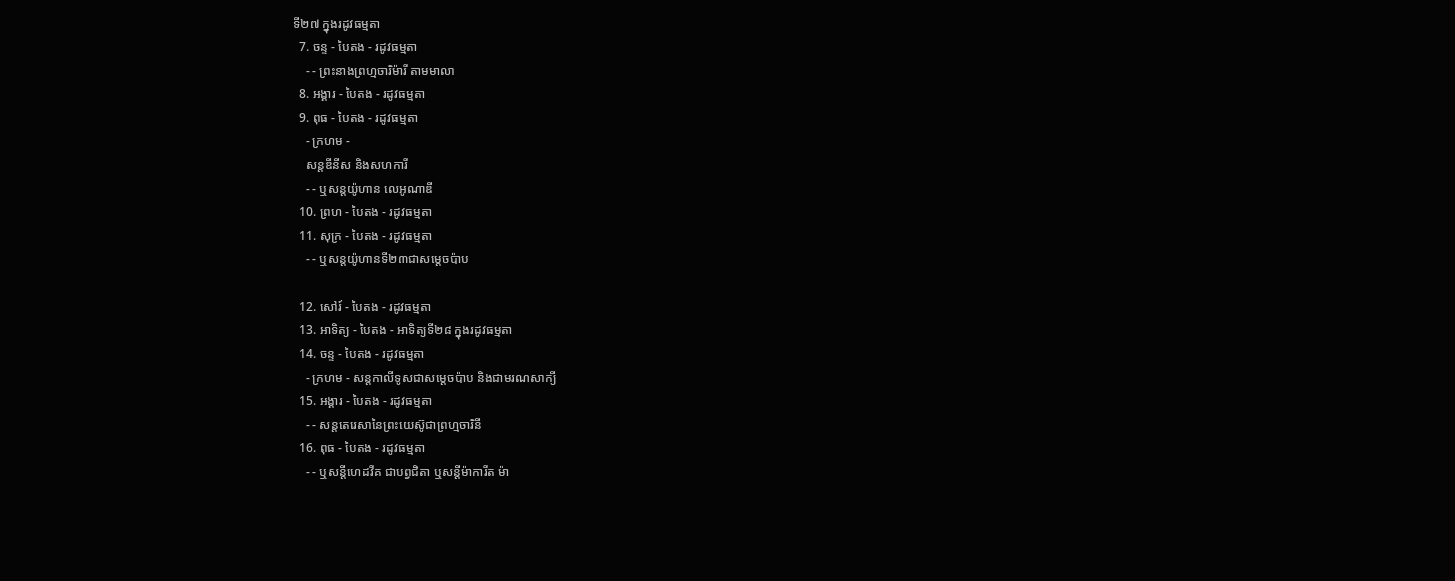ទី២៧ ក្នុងរដូវធម្មតា
  7. ចន្ទ - បៃតង - រដូវធម្មតា
    - - ព្រះនាងព្រហ្មចារិម៉ារី តាមមាលា
  8. អង្គារ - បៃតង - រដូវធម្មតា
  9. ពុធ - បៃតង - រដូវធម្មតា
    - ក្រហម -
    សន្តឌីនីស និងសហការី
    - - ឬសន្តយ៉ូហាន លេអូណាឌី
  10. ព្រហ - បៃតង - រដូវធម្មតា
  11. សុក្រ - បៃតង - រដូវធម្មតា
    - - ឬសន្តយ៉ូហានទី២៣ជាសម្តេចប៉ាប

  12. សៅរ៍ - បៃតង - រដូវធម្មតា
  13. អាទិត្យ - បៃតង - អាទិត្យទី២៨ ក្នុងរដូវធម្មតា
  14. ចន្ទ - បៃតង - រដូវធម្មតា
    - ក្រហម - សន្ដកាលីទូសជាសម្ដេចប៉ាប និងជាមរណសាក្យី
  15. អង្គារ - បៃតង - រដូវធម្មតា
    - - សន្តតេរេសានៃព្រះយេស៊ូជាព្រហ្មចារិនី
  16. ពុធ - បៃតង - រដូវធម្មតា
    - - ឬសន្ដីហេដវីគ ជាបព្វជិតា ឬសន្ដីម៉ាការីត ម៉ា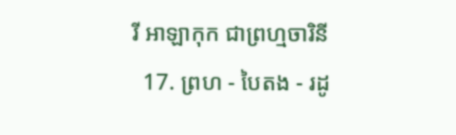រី អាឡាកុក ជាព្រហ្មចារិនី
  17. ព្រហ - បៃតង - រដូ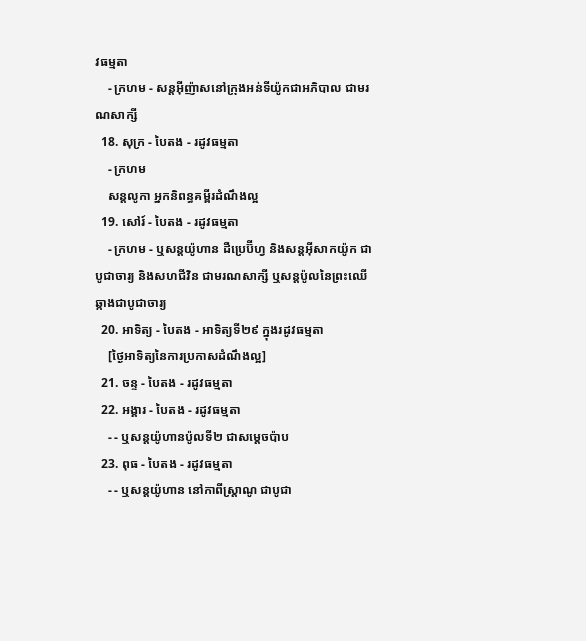វធម្មតា
    - ក្រហម - សន្តអ៊ីញ៉ាសនៅក្រុងអន់ទីយ៉ូកជាអភិបាល ជាមរណសាក្សី
  18. សុក្រ - បៃតង - រដូវធម្មតា
    - ក្រហម
    សន្តលូកា អ្នកនិពន្ធគម្ពីរដំណឹងល្អ
  19. សៅរ៍ - បៃតង - រដូវធម្មតា
    - ក្រហម - ឬសន្ដយ៉ូហាន ដឺប្រេប៊ីហ្វ និងសន្ដអ៊ីសាកយ៉ូក ជាបូជាចារ្យ និងសហជីវិន ជាមរណសាក្សី ឬសន្ដប៉ូលនៃព្រះឈើឆ្កាងជាបូជាចារ្យ
  20. អាទិត្យ - បៃតង - អាទិត្យទី២៩ ក្នុងរដូវធម្មតា
    [ថ្ងៃអាទិត្យនៃការប្រកាសដំណឹងល្អ]
  21. ចន្ទ - បៃតង - រដូវធម្មតា
  22. អង្គារ - បៃតង - រដូវធម្មតា
    - - ឬសន្តយ៉ូហានប៉ូលទី២ ជាសម្ដេចប៉ាប
  23. ពុធ - បៃតង - រដូវធម្មតា
    - - ឬសន្ដយ៉ូហាន នៅកាពីស្រ្ដាណូ ជាបូជា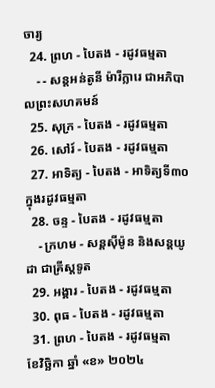ចារ្យ
  24. ព្រហ - បៃតង - រដូវធម្មតា
    - - សន្តអន់តូនី ម៉ារីក្លារេ ជាអភិបាលព្រះសហគមន៍
  25. សុក្រ - បៃតង - រដូវធម្មតា
  26. សៅរ៍ - បៃតង - រដូវធម្មតា
  27. អាទិត្យ - បៃតង - អាទិត្យទី៣០ ក្នុងរដូវធម្មតា
  28. ចន្ទ - បៃតង - រដូវធម្មតា
    - ក្រហម - សន្ដស៊ីម៉ូន និងសន្ដយូដា ជាគ្រីស្ដទូត
  29. អង្គារ - បៃតង - រដូវធម្មតា
  30. ពុធ - បៃតង - រដូវធម្មតា
  31. ព្រហ - បៃតង - រដូវធម្មតា
ខែវិច្ឆិកា ឆ្នាំ «ខ» ២០២៤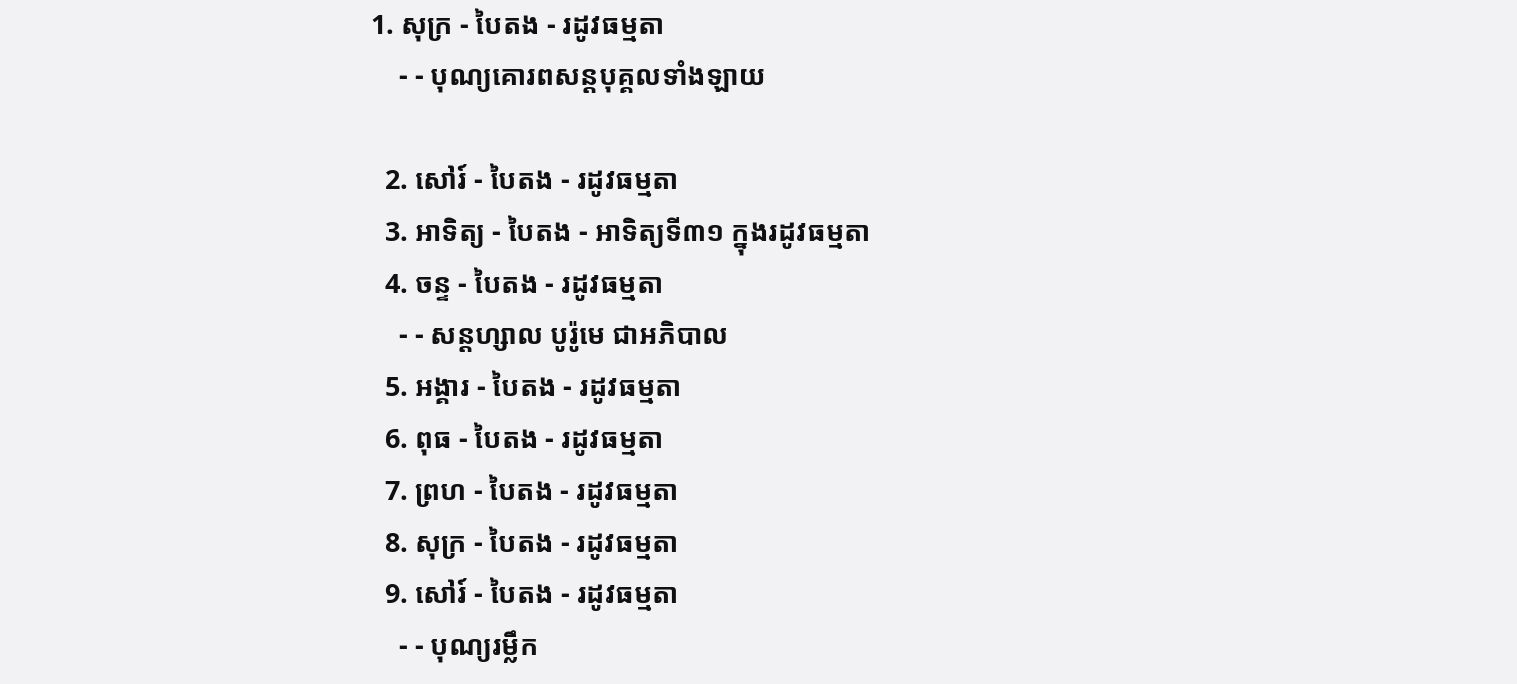1. សុក្រ - បៃតង - រដូវធម្មតា
    - - បុណ្យគោរពសន្ដបុគ្គលទាំងឡាយ

  2. សៅរ៍ - បៃតង - រដូវធម្មតា
  3. អាទិត្យ - បៃតង - អាទិត្យទី៣១ ក្នុងរដូវធម្មតា
  4. ចន្ទ - បៃតង - រដូវធម្មតា
    - - សន្ដហ្សាល បូរ៉ូមេ ជាអភិបាល
  5. អង្គារ - បៃតង - រដូវធម្មតា
  6. ពុធ - បៃតង - រដូវធម្មតា
  7. ព្រហ - បៃតង - រដូវធម្មតា
  8. សុក្រ - បៃតង - រដូវធម្មតា
  9. សៅរ៍ - បៃតង - រដូវធម្មតា
    - - បុណ្យរម្លឹក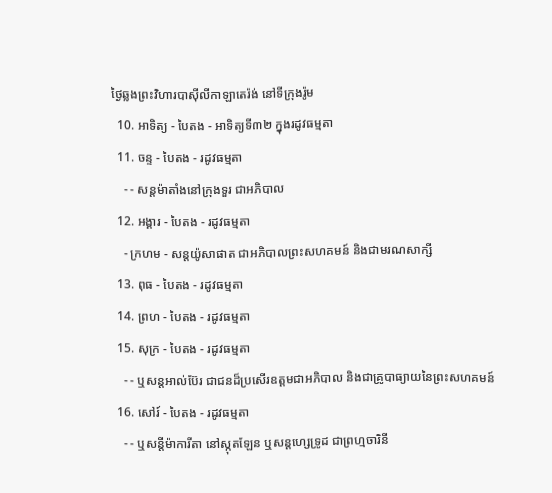ថ្ងៃឆ្លងព្រះវិហារបាស៊ីលីកាឡាតេរ៉ង់ នៅទីក្រុងរ៉ូម
  10. អាទិត្យ - បៃតង - អាទិត្យទី៣២ ក្នុងរដូវធម្មតា
  11. ចន្ទ - បៃតង - រដូវធម្មតា
    - - សន្ដម៉ាតាំងនៅក្រុងទួរ ជាអភិបាល
  12. អង្គារ - បៃតង - រដូវធម្មតា
    - ក្រហម - សន្ដយ៉ូសាផាត ជាអភិបាលព្រះសហគមន៍ និងជាមរណសាក្សី
  13. ពុធ - បៃតង - រដូវធម្មតា
  14. ព្រហ - បៃតង - រដូវធម្មតា
  15. សុក្រ - បៃតង - រដូវធម្មតា
    - - ឬសន្ដអាល់ប៊ែរ ជាជនដ៏ប្រសើរឧត្ដមជាអភិបាល និងជាគ្រូបាធ្យាយនៃព្រះសហគមន៍
  16. សៅរ៍ - បៃតង - រដូវធម្មតា
    - - ឬសន្ដីម៉ាការីតា នៅស្កុតឡែន ឬសន្ដហ្សេទ្រូដ ជាព្រហ្មចារិនី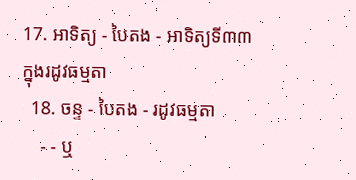17. អាទិត្យ - បៃតង - អាទិត្យទី៣៣ ក្នុងរដូវធម្មតា
  18. ចន្ទ - បៃតង - រដូវធម្មតា
    - - ឬ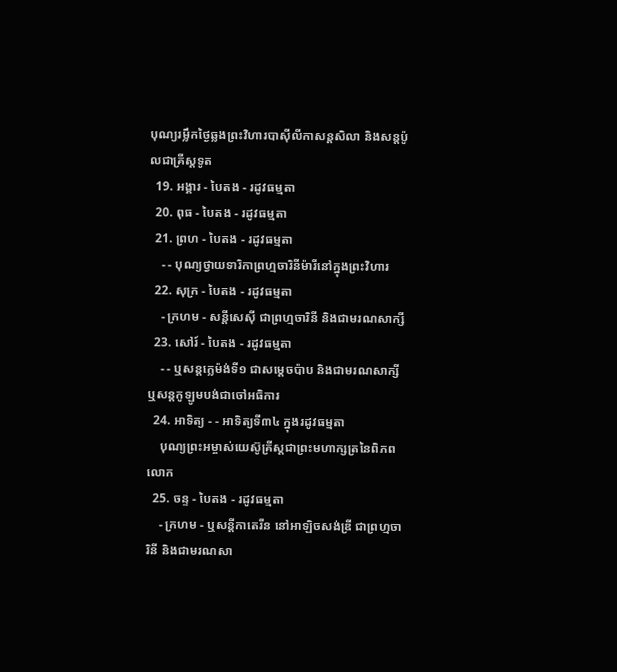បុណ្យរម្លឹកថ្ងៃឆ្លងព្រះវិហារបាស៊ីលីកាសន្ដសិលា និងសន្ដប៉ូលជាគ្រីស្ដទូត
  19. អង្គារ - បៃតង - រដូវធម្មតា
  20. ពុធ - បៃតង - រដូវធម្មតា
  21. ព្រហ - បៃតង - រដូវធម្មតា
    - - បុណ្យថ្វាយទារិកាព្រហ្មចារិនីម៉ារីនៅក្នុងព្រះវិហារ
  22. សុក្រ - បៃតង - រដូវធម្មតា
    - ក្រហម - សន្ដីសេស៊ី ជាព្រហ្មចារិនី និងជាមរណសាក្សី
  23. សៅរ៍ - បៃតង - រដូវធម្មតា
    - - ឬសន្ដក្លេម៉ង់ទី១ ជាសម្ដេចប៉ាប និងជាមរណសាក្សី ឬសន្ដកូឡូមបង់ជាចៅអធិការ
  24. អាទិត្យ - - អាទិត្យទី៣៤ ក្នុងរដូវធម្មតា
    បុណ្យព្រះអម្ចាស់យេស៊ូគ្រីស្ដជាព្រះមហាក្សត្រនៃពិភពលោក
  25. ចន្ទ - បៃតង - រដូវធម្មតា
    - ក្រហម - ឬសន្ដីកាតេរីន នៅអាឡិចសង់ឌ្រី ជាព្រហ្មចារិនី និងជាមរណសា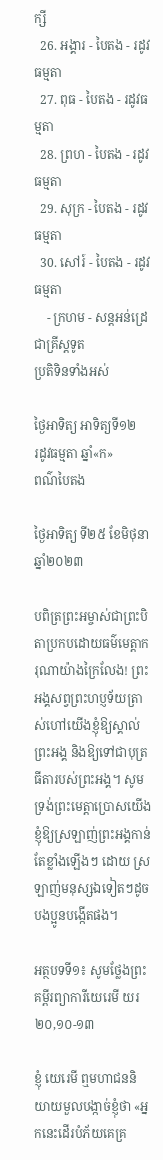ក្សី
  26. អង្គារ - បៃតង - រដូវធម្មតា
  27. ពុធ - បៃតង - រដូវធម្មតា
  28. ព្រហ - បៃតង - រដូវធម្មតា
  29. សុក្រ - បៃតង - រដូវធម្មតា
  30. សៅរ៍ - បៃតង - រដូវធម្មតា
    - ក្រហម - សន្ដអន់ដ្រេ ជាគ្រីស្ដទូត
ប្រតិទិនទាំងអស់

ថ្ងៃអាទិត្យ អាទិត្យទី១២
រដូវធម្មតា ឆ្នាំ«ក»
ពណ៌បៃតង

ថ្ងៃអាទិត្យ ទី២៥ ខែមិថុនា ឆ្នាំ២០២៣

បពិត្រព្រះអម្ចាស់ជាព្រះបិតាប្រកបដោយធម៌មេត្តាករុណាយ៉ាងក្រៃលែង! ព្រះអង្គសព្វព្រះហប្ញទ័យត្រាស់ហៅយើងខ្ញុំឱ្យស្គាល់ព្រះអង្គ និងឱ្យទៅជាបុត្រធីតារបស់ព្រះអង្គ។ សូមទ្រង់ព្រះមេត្តាប្រោសយើងខ្ញុំឱ្យស្រឡាញ់ព្រះអង្គកាន់តែខ្លាំងឡើងៗ ដោយ ស្រឡាញ់មនុស្សឯទៀតៗដូចបងប្អូនបង្កើតផង។

អត្ថបទទី១៖ សូមថ្លែងព្រះគម្ពីរព្យាការីយេរេមី យរ ២០,១០-១៣

ខ្ញុំ យេរេមី ឮមហាជននិយាយមួលបង្កាច់ខ្ញុំថា «អ្នកនេះដើរបំភ័យគេគ្រ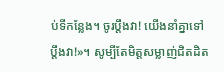ប់ទីកន្លែង។ ចូរប្តឹងវា! យើងនាំគ្នាទៅប្តឹងវា!»។ សូម្បីតែមិត្តសម្លាញ់ជិតដិត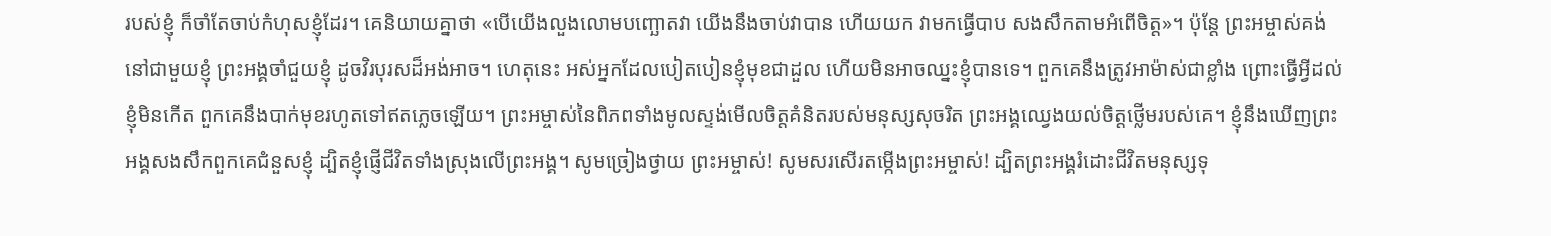របស់ខ្ញុំ ក៏ចាំតែចាប់កំហុសខ្ញុំដែរ។ គេនិយាយគ្នាថា «បើយើងលួងលោមបញ្ឆោតវា យើងនឹងចាប់វាបាន ហើយយក វាមកធ្វើបាប សងសឹកតាមអំពើចិត្ត»។ ប៉ុន្តែ ព្រះអម្ចាស់គង់នៅជាមួយខ្ញុំ ព្រះអង្គចាំជួយខ្ញុំ ដូចវិរបុរសដ៏អង់អាច។ ហេតុនេះ អស់អ្នកដែលបៀតបៀនខ្ញុំមុខជាដួល ហើយមិនអាចឈ្នះខ្ញុំបានទេ។ ពួកគេនឹងត្រូវអាម៉ាស់ជាខ្លាំង ព្រោះធ្វើអ្វីដល់ខ្ញុំមិនកើត ពួកគេនឹងបាក់មុខរហូតទៅឥតភ្លេចឡើយ។ ព្រះអម្ចាស់នៃពិភពទាំងមូលស្ទង់មើលចិត្តគំនិតរបស់មនុស្សសុចរិត ព្រះអង្គឈ្វេងយល់ចិត្តថ្លើមរបស់គេ។ ខ្ញុំនឹងឃើញព្រះអង្គសងសឹកពួកគេជំនួសខ្ញុំ ដ្បិតខ្ញុំផ្ញើជីវិតទាំងស្រុងលើព្រះអង្គ។ សូមច្រៀងថ្វាយ ព្រះអម្ចាស់! សូមសរសើរតម្កើងព្រះអម្ចាស់! ដ្បិតព្រះអង្គរំដោះជីវិតមនុស្សទុ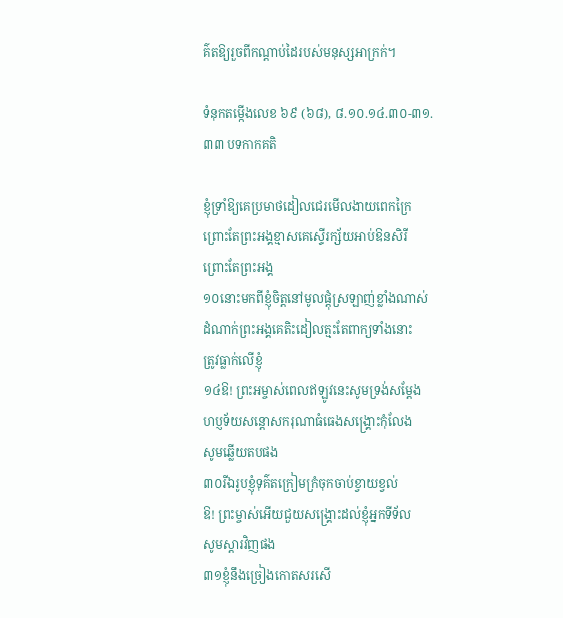គ៌តឱ្យរួចពីកណ្តាប់ដៃរបស់មនុស្សអាក្រក់។

ទំនុកតម្កើងលេខ ៦៩ (៦៨), ៨.១០.១៤.៣០-៣១.៣៣ បទកាកគតិ

ខ្ញុំទ្រាំឱ្យគេប្រមាថដៀលជេរមើលងាយពេកក្រៃ
ព្រោះតែព្រះអង្គខ្មាសគេស្ទើរក្ស័យអាប់ឱនសិរី
ព្រោះតែព្រះអង្គ
១០នោះមកពីខ្ញុំចិត្តនៅមូលផ្តុំស្រឡាញ់ខ្លាំងណាស់
ដំណាក់ព្រះអង្គគេតិះដៀលត្មះតែពាក្យទាំងនោះ
ត្រូវធ្លាក់លើខ្ញុំ
១៤ឱ! ព្រះអម្ចាស់ពេលឥឡូវនេះសូមទ្រង់សម្តែង
ហប្ញទ័យសន្តោសករុណាធំធេងសង្គ្រោះកុំលែង
សូមឆ្លើយតបផង
៣០រីឯរូបខ្ញុំទុគ៌តក្រៀមក្រំចុកចាប់ខ្វាយខ្វល់
ឱ! ព្រះម្ចាស់អើយជួយសង្គ្រោះដល់ខ្ញុំអ្នកទីទ័ល
សូមស្តារវិញផង
៣១ខ្ញុំនឹងច្រៀងកោតសរសើ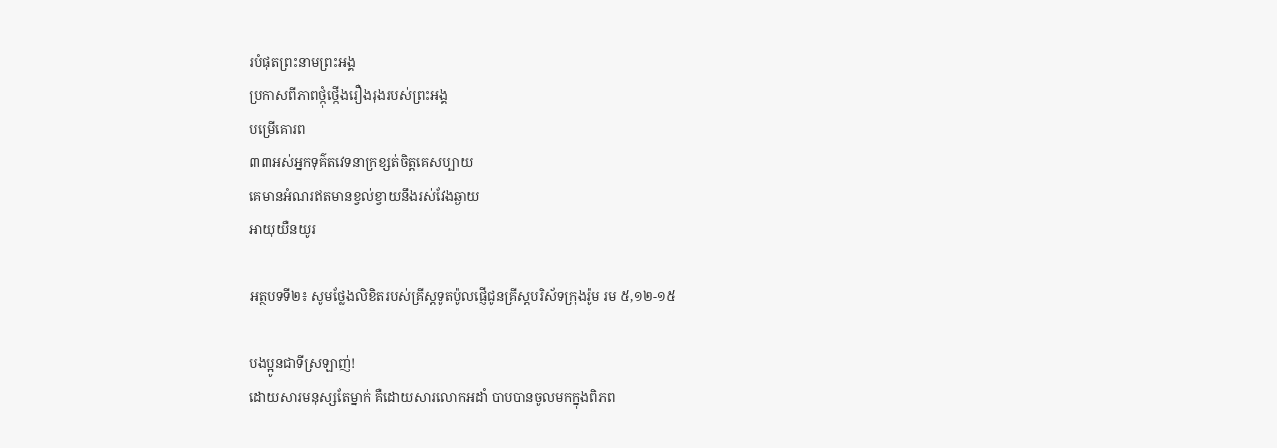របំផុតព្រះនាមព្រះអង្គ
ប្រកាសពីភាពថ្កុំថ្កើងរឿងរុងរបស់ព្រះអង្គ
បម្រើគោរព
៣៣អស់អ្នកទុគ៌តវេទនាក្រខ្សត់ចិត្តគេសប្បាយ
គេមានអំណរឥតមានខ្វល់ខ្វាយនឹងរស់វែងឆ្ងាយ
អាយុយឺនយូរ

អត្ថបទទី២៖ សូមថ្លែងលិខិតរបស់គ្រីស្តទូតប៉ូលផ្ញើជូនគ្រីស្តបរិស័ទក្រុងរ៉ូម រម ៥,១២-១៥

បងប្អូនជាទីស្រឡាញ់!
ដោយសារមនុស្សតែម្នាក់ គឺដោយសារលោកអដាំ បាបបានចូលមកក្នុងពិភព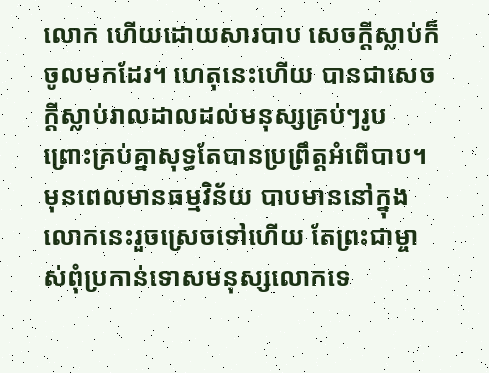លោក ហើយដោយសារបាប សេចក្តីស្លាប់ក៏ចូលមកដែរ។ ហេតុនេះហើយ បានជាសេចក្តីស្លាប់រាលដាលដល់មនុស្សគ្រប់ៗរូប ព្រោះគ្រប់គ្នាសុទ្ធតែបានប្រព្រឹត្តអំពើបាប។ មុនពេលមានធម្មវិន័យ បាបមាននៅក្នុងលោកនេះរួចស្រេចទៅហើយ តែព្រះជាម្ចាស់ពុំប្រកាន់ទោសមនុស្សលោកទេ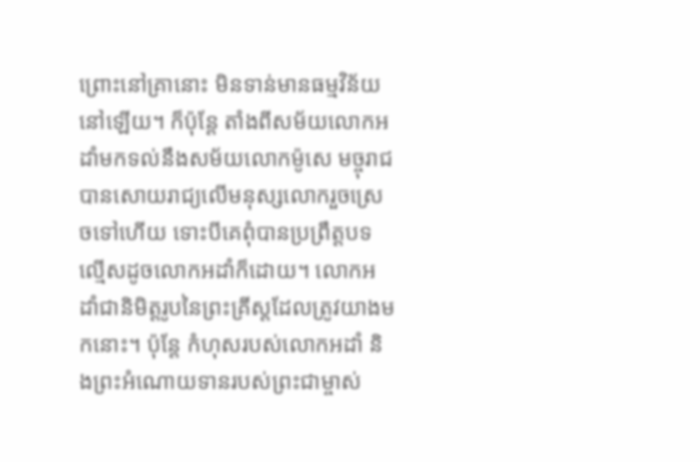ព្រោះនៅគ្រានោះ មិនទាន់មានធម្មវិន័យនៅឡើយ។ ក៏ប៉ុន្តែ តាំងពីសម័យលោកអដាំមកទល់នឹងសម័យលោកម៉ូសេ មច្ចុរាជបានសោយរាជ្យលើមនុស្សលោករួចស្រេចទៅហើយ ទោះបីគេពុំបានប្រព្រឹត្តបទល្មើសដូចលោកអដាំក៏ដោយ។ លោកអដាំជានិមិត្តរូបនៃព្រះគ្រីស្តដែលត្រូវយាងមកនោះ។ ប៉ុន្តែ កំហុសរបស់លោកអដាំ និងព្រះអំណោយទានរបស់ព្រះជាម្ចាស់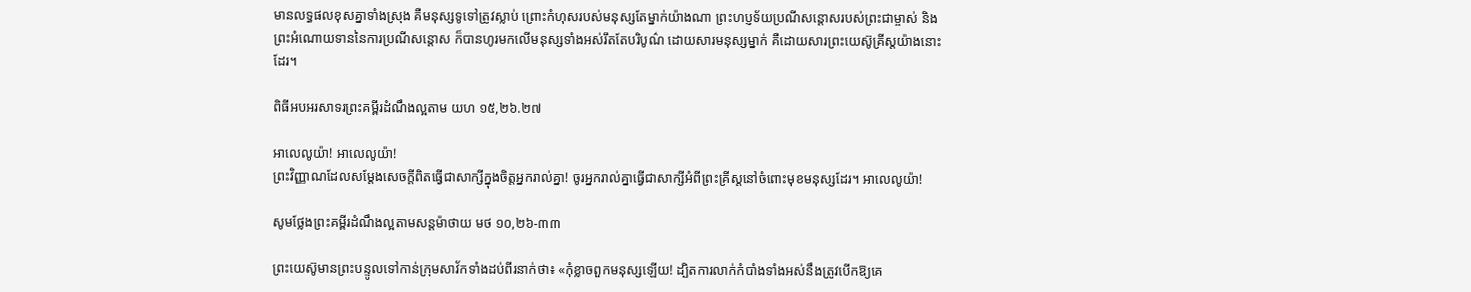មានលទ្ធផលខុសគ្នាទាំងស្រុង គឺមនុស្សទូទៅត្រូវស្លាប់ ព្រោះកំហុសរបស់មនុស្សតែម្នាក់យ៉ាងណា ព្រះហប្ញទ័យប្រណីសន្តោសរបស់ព្រះជាម្ចាស់ និងព្រះអំណោយទាននៃការប្រណីសន្តោស ក៏បានហូរមកលើមនុស្សទាំងអស់រឹតតែបរិបូណ៌ ដោយសារមនុស្សម្នាក់ គឺដោយសារព្រះយេស៊ូគ្រីស្តយ៉ាងនោះដែរ។

ពិធីអបអរសាទរព្រះគម្ពីរដំណឹងល្អតាម យហ ១៥,២៦.២៧

អាលេលូយ៉ា! អាលេលូយ៉ា!
ព្រះវិញ្ញាណដែលសម្តែងសេចក្តីពិតធ្វើជាសាក្សីក្នុងចិត្តអ្នករាល់គ្នា! ចូរអ្នករាល់គ្នាធ្វើជាសាក្សីអំពីព្រះគ្រីស្តនៅចំពោះមុខមនុស្សដែរ។ អាលេលូយ៉ា!

សូមថ្លែងព្រះគម្ពីរដំណឹងល្អតាមសន្តម៉ាថាយ មថ ១០,២៦-៣៣

ព្រះយេស៊ូមានព្រះបន្ទូលទៅកាន់ក្រុមសាវ័កទាំងដប់ពីរនាក់ថា៖ «កុំខ្លាចពួកមនុស្សឡើយ! ដ្បិតការលាក់កំបាំងទាំងអស់នឹងត្រូវបើកឱ្យគេ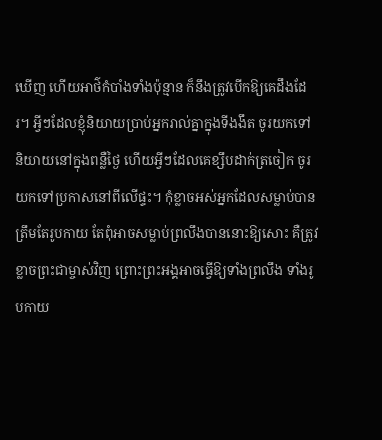ឃើញ ហើយអាថ៌កំបាំងទាំងប៉ុន្មាន ក៏នឹងត្រូវបើកឱ្យគេដឹងដែរ។ អ្វីៗដែលខ្ញុំនិយាយប្រាប់អ្នករាល់គ្នាក្នុងទីងងឹត ចូរយកទៅនិយាយនៅក្នុងពន្លឺថ្ងៃ ហើយអ្វីៗដែលគេខ្សឹបដាក់ត្រចៀក ចូរយកទៅប្រកាសនៅពីលើផ្ទះ។ កុំខ្លាចអស់អ្នកដែលសម្លាប់បានត្រឹមតែរូបកាយ តែពុំអាចសម្លាប់ព្រលឹងបាននោះឱ្យសោះ គឺត្រូវខ្លាចព្រះជាម្ចាស់វិញ ព្រោះព្រះអង្គអាចធ្វើឱ្យទាំងព្រលឹង ទាំងរូបកាយ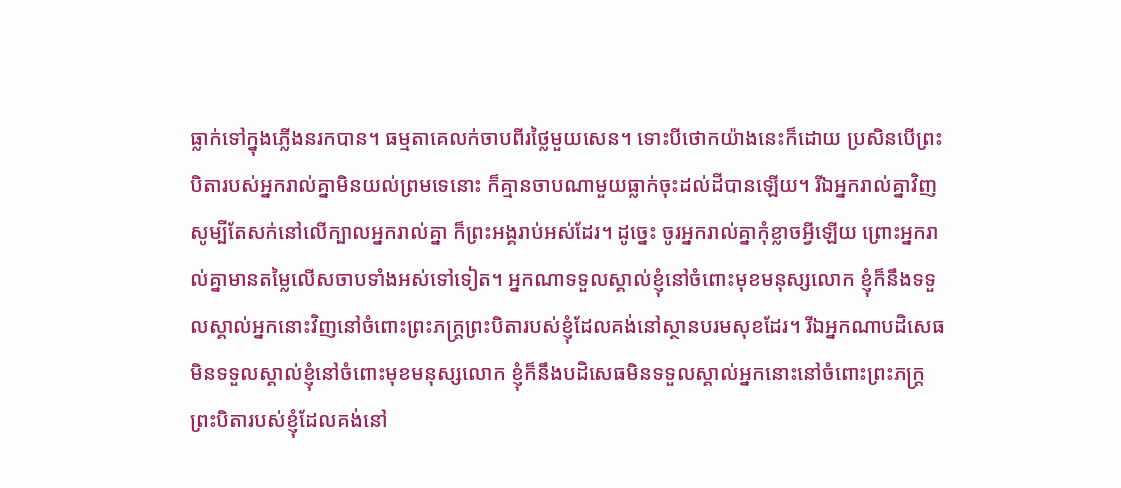ធ្លាក់ទៅក្នុងភ្លើងនរកបាន។ ធម្មតាគេលក់ចាបពីរថ្លៃមួយសេន។ ទោះបីថោកយ៉ាងនេះក៏ដោយ ប្រសិនបើព្រះបិតារបស់អ្នករាល់គ្នាមិនយល់ព្រមទេនោះ ក៏គ្មានចាបណាមួយធ្លាក់ចុះដល់ដីបានឡើយ។ រីឯអ្នករាល់គ្នាវិញ សូម្បីតែសក់នៅលើក្បាលអ្នករាល់គ្នា ក៏ព្រះអង្គរាប់អស់ដែរ។ ដូច្នេះ ចូរអ្នករាល់គ្នាកុំខ្លាចអ្វីឡើយ ព្រោះអ្នករាល់គ្នាមានតម្លៃលើសចាបទាំងអស់ទៅទៀត។ អ្នកណាទទួលស្គាល់ខ្ញុំនៅចំពោះមុខមនុស្សលោក ខ្ញុំក៏នឹងទទួលស្គាល់អ្នកនោះវិញនៅចំពោះព្រះភក្រ្តព្រះបិតារបស់ខ្ញុំដែលគង់នៅស្ថានបរមសុខដែរ។ រីឯអ្នកណាបដិសេធមិនទទួលស្គាល់ខ្ញុំនៅចំពោះមុខមនុស្សលោក ខ្ញុំក៏នឹងបដិសេធមិនទទួលស្គាល់អ្នកនោះនៅចំពោះព្រះភក្រ្តព្រះបិតារបស់ខ្ញុំដែលគង់នៅ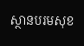ស្ថានបរមសុខ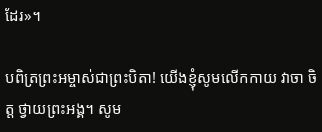ដែរ»។

បពិត្រព្រះអម្ចាស់ជាព្រះបិតា! យើងខ្ញុំសូមលើកកាយ វាចា ចិត្ត ថ្វាយព្រះអង្គ។ សូម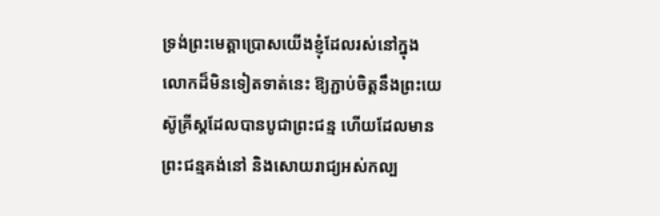ទ្រង់ព្រះមេត្តាប្រោសយើងខ្ញុំដែលរស់នៅក្នុងលោកដ៏មិនទៀតទាត់នេះ ឱ្យភ្ជាប់ចិត្តនឹងព្រះយេស៊ូគ្រីស្តដែលបានបូជាព្រះជន្ម ហើយដែលមានព្រះជន្មគង់នៅ និងសោយរាជ្យអស់កល្ប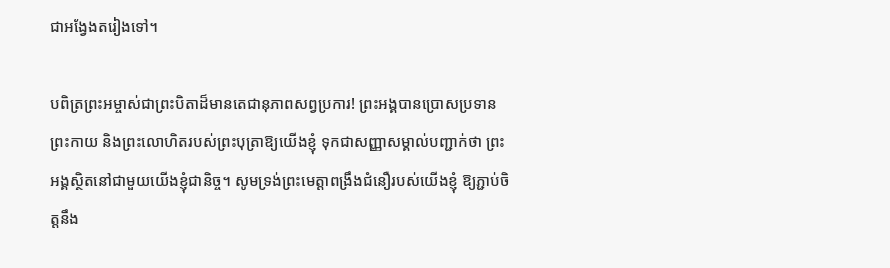ជាអង្វែងតរៀងទៅ។

បពិត្រព្រះអម្ចាស់ជាព្រះបិតាដ៏មានតេជានុភាពសព្វប្រការ! ព្រះអង្គបានប្រោសប្រទានព្រះកាយ និងព្រះលោហិតរបស់ព្រះបុត្រាឱ្យយើងខ្ញុំ ទុកជាសញ្ញាសម្គាល់បញ្ជាក់ថា ព្រះអង្គស្ថិតនៅជាមួយយើងខ្ញុំជានិច្ច។ សូមទ្រង់ព្រះមេត្តាពង្រឹងជំនឿរបស់យើងខ្ញុំ ឱ្យភ្ជាប់ចិត្តនឹង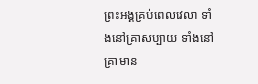ព្រះអង្គគ្រប់ពេលវេលា ទាំងនៅគ្រាសប្បាយ ទាំងនៅគ្រាមាន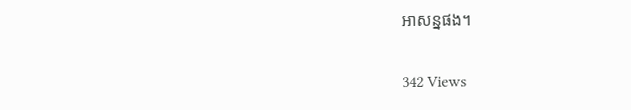អាសន្នផង។

342 Views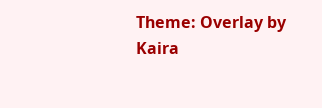Theme: Overlay by Kaira